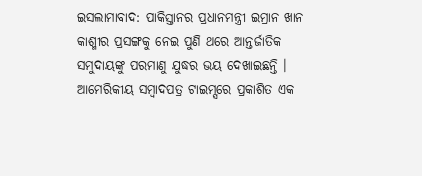ଇସଲାମାବାଦ: ପାକିସ୍ତାନର ପ୍ରଧାନମନ୍ତ୍ରୀ ଇମ୍ରାନ ଖାନ କାଶ୍ମୀର ପ୍ରସଙ୍ଗକୁ ନେଇ ପୁଣି ଥରେ ଆନ୍ତର୍ଜାତିକ ସମୁଦାୟଙ୍କୁ ପରମାଣୁ ଯୁଦ୍ଧର ଭୟ ଦେଖାଇଛନ୍ତି । ଆମେରିକୀୟ ସମ୍ବାଦପତ୍ର ଟାଇମ୍ସରେ ପ୍ରକାଶିତ ଏକ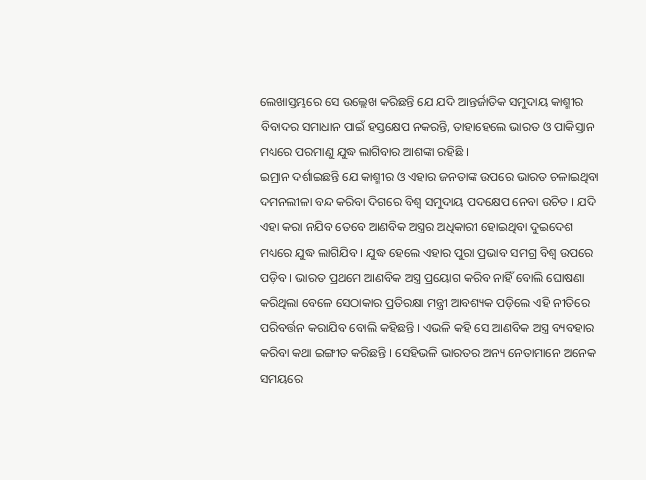ଲେଖାସ୍ତମ୍ଭରେ ସେ ଉଲ୍ଲେଖ କରିଛନ୍ତି ଯେ ଯଦି ଆନ୍ତର୍ଜାତିକ ସମୁଦାୟ କାଶ୍ମୀର ବିବାଦର ସମାଧାନ ପାଇଁ ହସ୍ତକ୍ଷେପ ନକରନ୍ତି, ତାହାହେଲେ ଭାରତ ଓ ପାକିସ୍ତାନ ମଧ୍ୟରେ ପରମାଣୁ ଯୁଦ୍ଧ ଲାଗିବାର ଆଶଙ୍କା ରହିଛି ।
ଇମ୍ରାନ ଦର୍ଶାଇଛନ୍ତି ଯେ କାଶ୍ମୀର ଓ ଏହାର ଜନତାଙ୍କ ଉପରେ ଭାରତ ଚଳାଇଥିବା ଦମନଲୀଳା ବନ୍ଦ କରିବା ଦିଗରେ ବିଶ୍ୱ ସମୁଦାୟ ପଦକ୍ଷେପ ନେବା ଉଚିତ । ଯଦି ଏହା କରା ନଯିବ ତେବେ ଆଣବିକ ଅସ୍ତ୍ରର ଅଧିକାରୀ ହୋଇଥିବା ଦୁଇଦେଶ ମଧ୍ୟରେ ଯୁଦ୍ଧ ଲାଗିଯିବ । ଯୁଦ୍ଧ ହେଲେ ଏହାର ପୁରା ପ୍ରଭାବ ସମଗ୍ର ବିଶ୍ୱ ଉପରେ ପଡ଼ିବ । ଭାରତ ପ୍ରଥମେ ଆଣବିକ ଅସ୍ତ୍ର ପ୍ରୟୋଗ କରିବ ନାହିଁ ବୋଲି ଘୋଷଣା କରିଥିଲା ବେଳେ ସେଠାକାର ପ୍ରତିରକ୍ଷା ମନ୍ତ୍ରୀ ଆବଶ୍ୟକ ପଡ଼ିଲେ ଏହି ନୀତିରେ ପରିବର୍ତ୍ତନ କରାଯିବ ବୋଲି କହିଛନ୍ତି । ଏଭଳି କହି ସେ ଆଣବିକ ଅସ୍ତ୍ର ବ୍ୟବହାର କରିବା କଥା ଇଙ୍ଗୀତ କରିଛନ୍ତି । ସେହିଭଳି ଭାରତର ଅନ୍ୟ ନେତାମାନେ ଅନେକ ସମୟରେ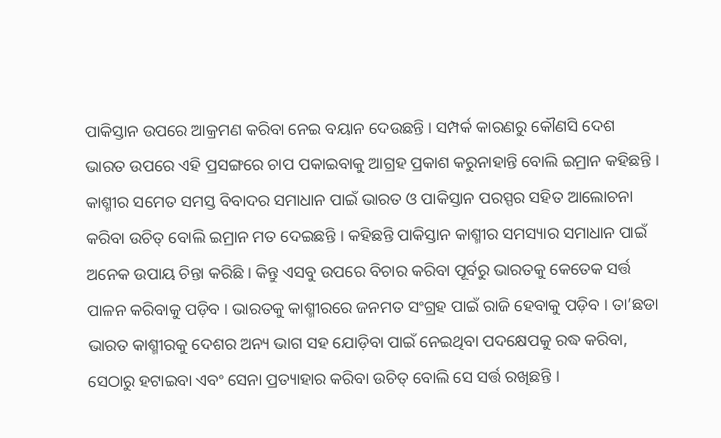ପାକିସ୍ତାନ ଉପରେ ଆକ୍ରମଣ କରିବା ନେଇ ବୟାନ ଦେଉଛନ୍ତି । ସମ୍ପର୍କ କାରଣରୁ କୌଣସି ଦେଶ ଭାରତ ଉପରେ ଏହି ପ୍ରସଙ୍ଗରେ ଚାପ ପକାଇବାକୁ ଆଗ୍ରହ ପ୍ରକାଶ କରୁନାହାନ୍ତି ବୋଲି ଇମ୍ରାନ କହିଛନ୍ତି ।
କାଶ୍ମୀର ସମେତ ସମସ୍ତ ବିବାଦର ସମାଧାନ ପାଇଁ ଭାରତ ଓ ପାକିସ୍ତାନ ପରସ୍ପର ସହିତ ଆଲୋଚନା କରିବା ଉଚିତ୍ ବୋଲି ଇମ୍ରାନ ମତ ଦେଇଛନ୍ତି । କହିଛନ୍ତି ପାକିସ୍ତାନ କାଶ୍ମୀର ସମସ୍ୟାର ସମାଧାନ ପାଇଁ ଅନେକ ଉପାୟ ଚିନ୍ତା କରିଛି । କିନ୍ତୁ ଏସବୁ ଉପରେ ବିଚାର କରିବା ପୂର୍ବରୁ ଭାରତକୁ କେତେକ ସର୍ତ୍ତ ପାଳନ କରିବାକୁ ପଡ଼ିବ । ଭାରତକୁ କାଶ୍ମୀରରେ ଜନମତ ସଂଗ୍ରହ ପାଇଁ ରାଜି ହେବାକୁ ପଡ଼ିବ । ତା’ଛଡା ଭାରତ କାଶ୍ମୀରକୁ ଦେଶର ଅନ୍ୟ ଭାଗ ସହ ଯୋଡ଼ିବା ପାଇଁ ନେଇଥିବା ପଦକ୍ଷେପକୁ ରଦ୍ଧ କରିବା, ସେଠାରୁ ହଟାଇବା ଏବଂ ସେନା ପ୍ରତ୍ୟାହାର କରିବା ଉଚିତ୍ ବୋଲି ସେ ସର୍ତ୍ତ ରଖିଛନ୍ତି ।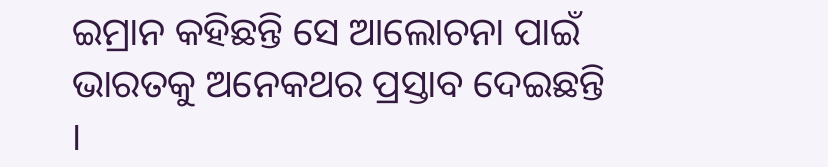ଇମ୍ରାନ କହିଛନ୍ତି ସେ ଆଲୋଚନା ପାଇଁ ଭାରତକୁ ଅନେକଥର ପ୍ରସ୍ତାବ ଦେଇଛନ୍ତି ।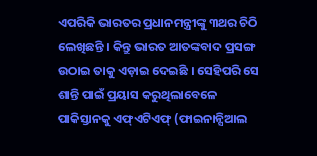ଏପରିକି ଭାରତର ପ୍ରଧାନମନ୍ତ୍ରୀଙ୍କୁ ୩ଥର ଚିଠି ଲେଖିଛନ୍ତି । କିନ୍ତୁ ଭାରତ ଆତଙ୍କବାଦ ପ୍ରସଙ୍ଗ ଉଠାଇ ତାକୁ ଏଡ଼ାଇ ଦେଇଛି । ସେହିପରି ସେ ଶାନ୍ତି ପାଇଁ ପ୍ରୟାସ କରୁଥିଲାବେଳେ ପାକିସ୍ତାନକୁ ଏଫ୍ଏଟିଏଫ୍ (ଫାଇନାନ୍ସିଆଲ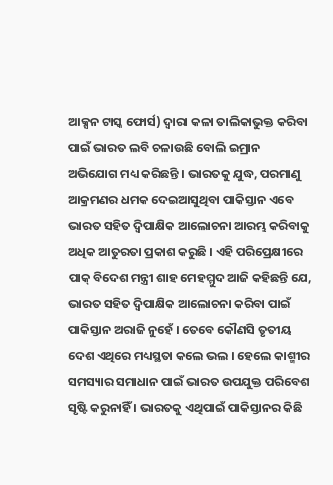ଆକ୍ସନ ଟାସ୍କ ଫୋର୍ସ) ଦ୍ୱାରା କଳା ତାଲିକାଭୁକ୍ତ କରିବା ପାଇଁ ଭାରତ ଲବି ଚଳାଉଛି ବୋଲି ଇମ୍ରାନ ଅଭିଯୋଗ ମଧ୍ୟ କରିଛନ୍ତି । ଭାରତକୁ ଯୁଦ୍ଧ, ପରମାଣୁ ଆକ୍ରମଣର ଧମକ ଦେଇଆସୁଥିବା ପାକିସ୍ତାନ ଏବେ ଭାରତ ସହିତ ଦ୍ୱିପାକ୍ଷିକ ଆଲୋଚନା ଆରମ୍ଭ କରିବାକୁ ଅଧିକ ଆତୁରତା ପ୍ରକାଶ କରୁଛି । ଏହି ପରିପ୍ରେକ୍ଷୀରେ ପାକ୍ ବିଦେଶ ମନ୍ତ୍ରୀ ଶାହ ମେହମ୍ମୁଦ ଆଜି କହିଛନ୍ତି ଯେ, ଭାରତ ସହିତ ଦ୍ୱିପାକ୍ଷିକ ଆଲୋଚନା କରିବା ପାଇଁ ପାକିସ୍ତାନ ଅରାଜି ନୁହେଁ । ତେବେ କୌଣସି ତୃତୀୟ ଦେଶ ଏଥିରେ ମଧ୍ୟସ୍ଥତା କଲେ ଭଲ । ହେଲେ କାଶ୍ମୀର ସମସ୍ୟାର ସମାଧାନ ପାଇଁ ଭାରତ ଉପଯୁକ୍ତ ପରିବେଶ ସୃଷ୍ଟି କରୁନାହିଁ । ଭାରତକୁ ଏଥିପାଇଁ ପାକିସ୍ତାନର କିଛି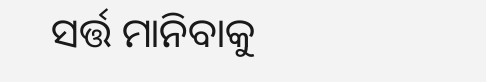ସର୍ତ୍ତ ମାନିବାକୁ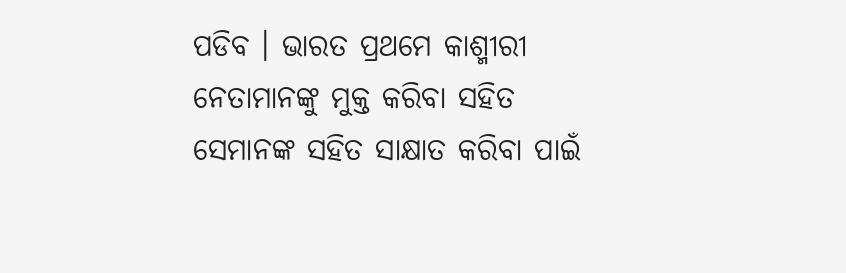ପଡିବ । ଭାରତ ପ୍ରଥମେ କାଶ୍ମୀରୀ ନେତାମାନଙ୍କୁ ମୁକ୍ତ କରିବା ସହିତ ସେମାନଙ୍କ ସହିତ ସାକ୍ଷାତ କରିବା ପାଇଁ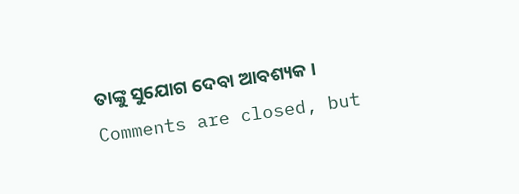ତାଙ୍କୁ ସୁଯୋଗ ଦେବା ଆବଶ୍ୟକ ।
Comments are closed, but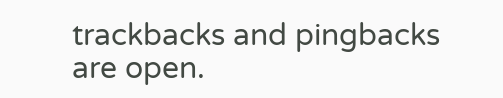trackbacks and pingbacks are open.